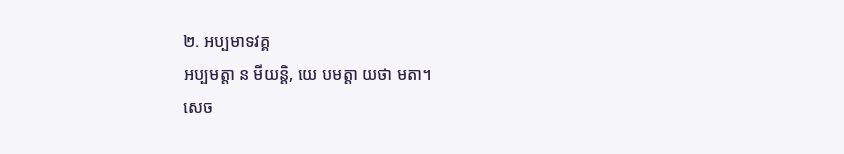២. អប្បមាទវគ្គ
អប្បមត្តា ន មីយន្តិ, យេ បមត្តា យថា មតា។
សេច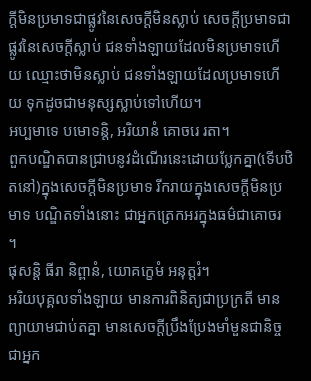ក្ដីមិនប្រមាទជាផ្លូវនៃសេចក្ដីមិនស្លាប់ សេចក្ដីប្រមាទជាផ្លូវនៃសេចក្ដីស្លាប់ ជនទាំងឡាយដែលមិនប្រមាទហើយ ឈ្មោះថាមិនស្លាប់ ជនទាំងឡាយដែលប្រមាទហើយ ទុកដូចជាមនុស្សស្លាប់ទៅហើយ។
អប្បមាទេ បមោទន្តិ, អរិយានំ គោចរេ រតា។
ពួកបណ្ឌិតបានជ្រាបនូវដំណើរនេះដោយប្លែកគ្នា(ទើបឋិតនៅ)ក្នុងសេចក្ដីមិនប្រមាទ រីករាយក្នុងសេចក្ដីមិនប្រមាទ បណ្ឌិតទាំងនោះ ជាអ្នកត្រេកអរក្នុងធម៌ជាគោចរ ។
ផុសន្តិ ធីរា និព្ពានំ, យោគក្ខេមំ អនុត្តរំ។
អរិយបុគ្គលទាំងឡាយ មានការពិនិត្យជាប្រក្រតី មានព្យាយាមជាប់តគ្នា មានសេចក្ដីប្រឹងប្រែងមាំមួនជានិច្ច ជាអ្នក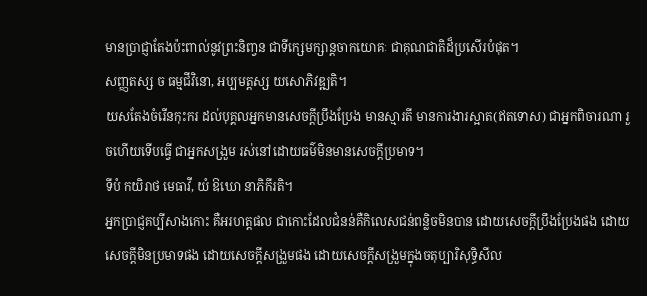មានប្រាជ្ញាតែងប៉ះពាល់នូវព្រះនិពា្វន ជាទីក្សេមក្សាន្ដចាកយោគៈ ជាគុណជាតិដ៏ប្រសើរបំផុត។
សញ្ញតស្ស ច ធម្មជីវិនោ, អប្បមត្តស្ស យសោភិវឌ្ឍតិ។
យសតែងចំរើនកុះករ ដល់បុគ្គលអ្នកមានសេចក្ដីប្រឹងប្រែង មានស្មារតី មានការងារស្អាត(ឥតទោស) ជាអ្នកពិចារណា រួចហើយទើបធ្វើ ជាអ្នកសង្រួម រស់នៅដោយធម៌មិនមានសេចក្ដីប្រមាទ។
ទីបំ កយិរាថ មេធាវី, យំ ឱឃោ នាភិកីរតិ។
អ្នកប្រាជ្ញគប្បីសាងកោះ គឺអរហត្តផល ជាកោះដែលជំនន់គឺកិលេសជន់ពន្លិចមិនបាន ដោយសេចក្ដីប្រឹងប្រែងផង ដោយសេចក្ដីមិនប្រមាទផង ដោយសេចក្ដីសង្រួមផង ដោយសេចក្ដីសង្រួមក្នុងចតុប្បារិសុទ្ធិសីល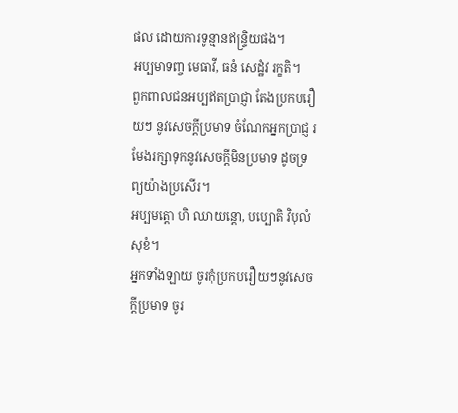ផល ដោយការទូន្មានឥន្ទ្រិយផង។
អប្បមាទញ្ច មេធាវី, ធនំ សេដ្ឋំវ រក្ខតិ។
ពួកពាលជនអប្បឥតប្រាជ្ញា តែងប្រកបរឿយៗ នូវសេចក្ដីប្រមាទ ចំណែកអ្នកប្រាជ្ញ រមែងរក្សាទុកនូវសេចក្ដីមិនប្រមាទ ដូចទ្រព្យយ៉ាងប្រសើរ។
អប្បមត្តោ ហិ ឈាយន្តោ, បប្បោតិ វិបុលំ សុខំ។
អ្នកទាំងឡាយ ចូរកុំប្រកបរឿយៗនូវសេចក្ដីប្រមាទ ចូរ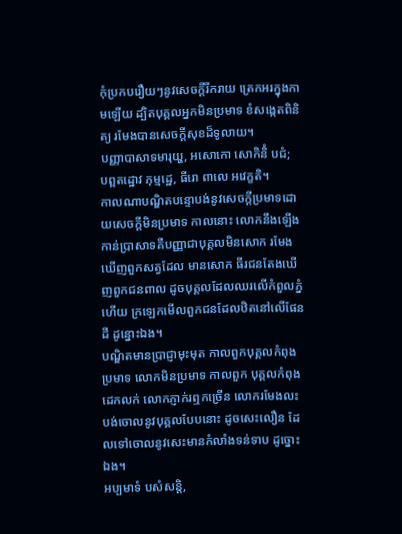កុំប្រកបរឿយៗនូវសេចក្ដីរីករាយ ត្រេកអរក្នុងកាមឡើយ ដ្បិតបុគ្គលអ្នកមិនប្រមាទ ខំសង្កេតពិនិត្យ រមែងបានសេចក្ដីសុខដ៏ទូលាយ។
បញ្ញាបាសាទមារុយ្ហ, អសោកោ សោកិនិំ បជំ;
បព្ពតដ្ឋោវ ភុម្មដ្ឋេ, ធីរោ ពាលេ អវេក្ខតិ។
កាលណាបណ្ឌិតបន្ទោបង់នូវសេចក្ដីប្រមាទដោយសេចក្ដីមិនប្រមាទ កាលនោះ លោកនឹងឡើងកាន់ប្រាសាទគឺបញ្ញាជាបុគ្គលមិនសោក រមែងឃើញពួកសត្វដែល មានសោក ធីរជនតែងឃើញពួកជនពាល ដូចបុគ្គលដែលឈរលើកំពួលភ្នំ ហើយ ក្រឡេកមើលពួកជនដែលឋិតនៅលើផែនដី ដូន្នោះឯង។
បណ្ឌិតមានប្រាជ្ញាមុះមុត កាលពួកបុគ្គលកំពុងប្រមាទ លោកមិនប្រមាទ កាលពួក បុគ្គលកំពុងដេកលក់ លោកភ្ញាក់រឮកច្រើន លោករមែងលះបង់ចោលនូវបុគ្គលបែបនោះ ដូចសេះលឿន ដែលទៅចោលនូវសេះមានកំលាំងទន់ទាប ដូច្នោះឯង។
អប្បមាទំ បសំសន្តិ,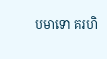បមាទោ គរហិ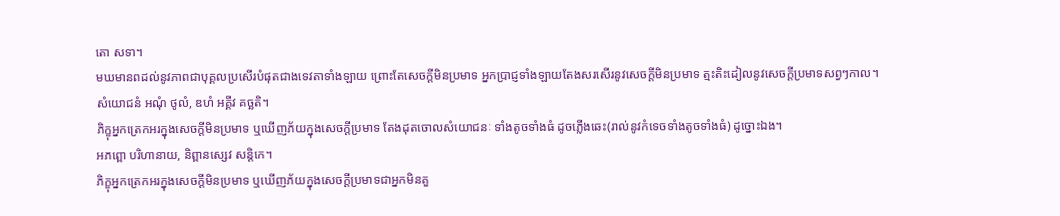តោ សទា។
មឃមានពដល់នូវភាពជាបុគ្គលប្រសើរបំផុតជាងទេវតាទាំងឡាយ ព្រោះតែសេចក្ដីមិនប្រមាទ អ្នកប្រាជ្ញទាំងឡាយតែងសរសើរនូវសេចក្ដីមិនប្រមាទ ត្មះតិះដៀលនូវសេចក្ដីប្រមាទសព្វៗកាល។
សំយោជនំ អណុំ ថូលំ, ឌហំ អគ្គីវ គច្ឆតិ។
ភិក្ខុអ្នកត្រេកអរក្នុងសេចក្ដីមិនប្រមាទ ឬឃើញភ័យក្នុងសេចក្ដីប្រមាទ តែងដុតចោលសំយោជនៈ ទាំងតូចទាំងធំ ដូចភ្លើងឆេះ(រាល់នូវកំទេចទាំងតូចទាំងធំ) ដូច្នោះឯង។
អភព្ពោ បរិហានាយ, និព្ពានស្សេវ សន្តិកេ។
ភិក្ខុអ្នកត្រេកអរក្នុងសេចក្ដីមិនប្រមាទ ឬឃើញភ័យក្នុងសេចក្ដីប្រមាទជាអ្នកមិនគួ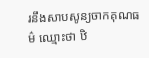រនឹងសាបសូន្យចាកគុណធម៌ ឈ្មោះថា ឋិ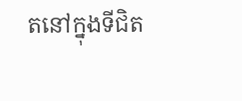តនៅក្នុងទីជិត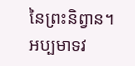នៃព្រះនិព្វាន។
អប្បមាទវ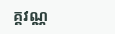គ្គវណ្ណ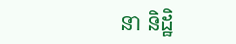នា និដ្ឋិ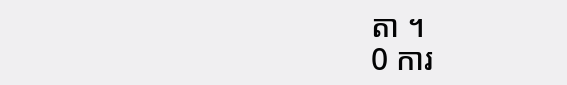តា ។
0 ការ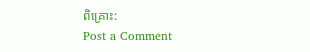ពិគ្រោះ:
Post a Comment